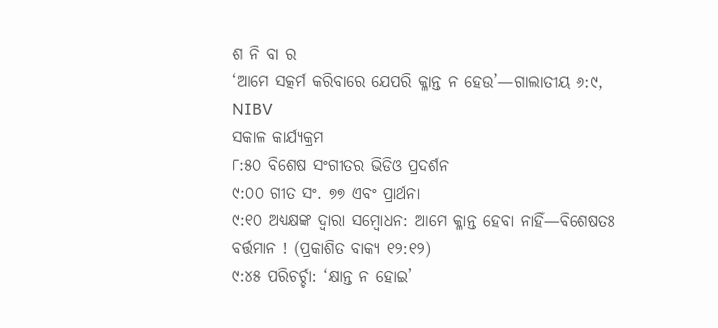ଶ ନି ବା ର
‘ଆମେ ସତ୍କର୍ମ କରିବାରେ ଯେପରି କ୍ଳାନ୍ତ ନ ହେଉ’—ଗାଲାତୀୟ ୬:୯, NIBV
ସକାଳ କାର୍ଯ୍ୟକ୍ରମ
୮:୫୦ ବିଶେଷ ସଂଗୀତର ଭିଡିଓ ପ୍ରଦର୍ଶନ
୯:୦୦ ଗୀତ ସଂ. ୭୭ ଏବଂ ପ୍ରାର୍ଥନା
୯:୧୦ ଅଧ୍ୟକ୍ଷଙ୍କ ଦ୍ୱାରା ସମ୍ବୋଧନ: ଆମେ କ୍ଳାନ୍ତ ହେବା ନାହିଁ—ବିଶେଷତଃ ବର୍ତ୍ତମାନ ! (ପ୍ରକାଶିତ ବାକ୍ୟ ୧୨:୧୨)
୯:୪୫ ପରିଚର୍ଚ୍ଚା: ‘କ୍ଷାନ୍ତ ନ ହୋଇ’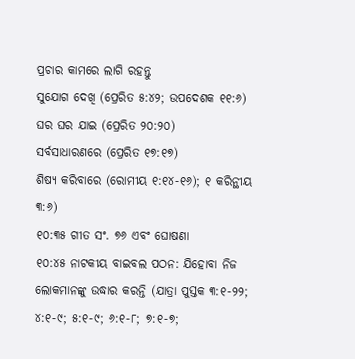ପ୍ରଚାର କାମରେ ଲାଗି ରହନ୍ତୁ
ସୁଯୋଗ ଦେଖି (ପ୍ରେରିତ ୫:୪୨; ଉପଦେଶକ ୧୧:୬)
ଘର ଘର ଯାଇ (ପ୍ରେରିତ ୨୦:୨୦)
ସର୍ବସାଧାରଣରେ (ପ୍ରେରିତ ୧୭:୧୭)
ଶିଷ୍ୟ କରିବାରେ (ରୋମୀୟ ୧:୧୪-୧୬); ୧ କରିନ୍ଥୀୟ ୩:୬)
୧୦:୩୫ ଗୀତ ସଂ. ୭୬ ଏବଂ ଘୋଷଣା
୧୦:୪୫ ନାଟକୀୟ ବାଇବଲ ପଠନ: ଯିହୋବା ନିଜ ଲୋକମାନଙ୍କୁ ଉଦ୍ଧାର କରନ୍ତି (ଯାତ୍ରା ପୁସ୍ତକ ୩:୧-୨୨; ୪:୧-୯; ୫:୧-୯; ୬:୧-୮; ୭:୧-୭;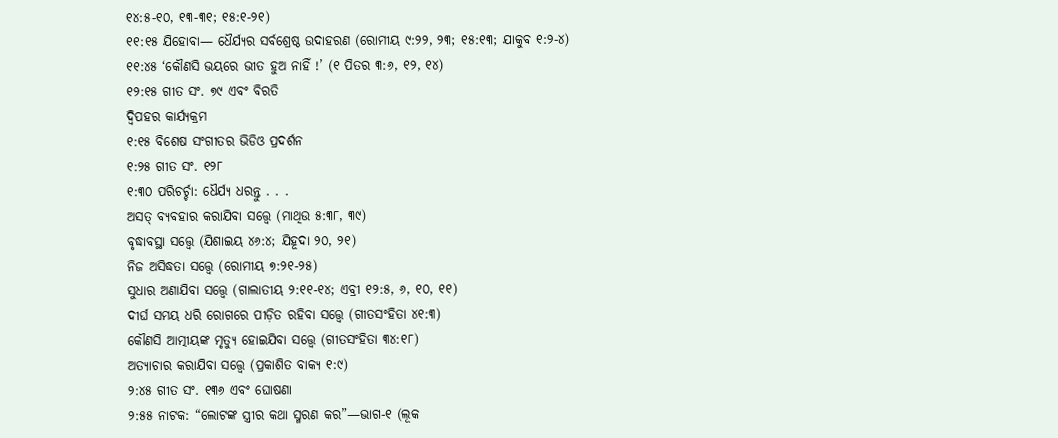୧୪:୫-୧୦, ୧୩-୩୧; ୧୫:୧-୨୧)
୧୧:୧୫ ଯିହୋବା— ଧୈର୍ଯ୍ୟର ସର୍ବଶ୍ରେଷ୍ଠ ଉଦାହରଣ (ରୋମୀୟ ୯:୨୨, ୨୩; ୧୫:୧୩; ଯାକୁବ ୧:୨-୪)
୧୧:୪୫ ‘କୌଣସି ଭୟରେ ଭୀତ ହୁଅ ନାହିଁ !’ (୧ ପିତର ୩:୬, ୧୨, ୧୪)
୧୨:୧୫ ଗୀତ ସଂ. ୭୯ ଏବଂ ବିରତି
ଦ୍ୱିପହର କାର୍ଯ୍ୟକ୍ରମ
୧:୧୫ ବିଶେଷ ସଂଗୀତର ଭିଡିଓ ପ୍ରଦର୍ଶନ
୧:୨୫ ଗୀତ ସଂ. ୧୨୮
୧:୩୦ ପରିଚର୍ଚ୍ଚା: ଧୈର୍ଯ୍ୟ ଧରନ୍ତୁ . . .
ଅସତ୍ ବ୍ୟବହାର କରାଯିବା ସତ୍ତ୍ୱେ (ମାଥିଉ ୫:୩୮, ୩୯)
ବୃଦ୍ଧାବସ୍ଥା ସତ୍ତ୍ୱେ (ଯିଶାଇୟ ୪୬:୪; ଯିହୂଦା ୨୦, ୨୧)
ନିଜ ଅସିଦ୍ଧତା ସତ୍ତ୍ୱେ (ରୋମୀୟ ୭:୨୧-୨୫)
ସୁଧାର ଅଣାଯିବା ସତ୍ତ୍ୱେ (ଗାଲାତୀୟ ୨:୧୧-୧୪; ଏବ୍ରୀ ୧୨:୫, ୬, ୧୦, ୧୧)
ଦୀର୍ଘ ସମୟ ଧରି ରୋଗରେ ପୀଡ଼ିତ ରହିବା ସତ୍ତ୍ୱେ (ଗୀତସଂହିତା ୪୧:୩)
କୌଣସି ଆତ୍ମୀୟଙ୍କ ମୃତ୍ୟୁ ହୋଇଯିବା ସତ୍ତ୍ୱେ (ଗୀତସଂହିତା ୩୪:୧୮)
ଅତ୍ୟାଚାର କରାଯିବା ସତ୍ତ୍ୱେ (ପ୍ରକାଶିତ ବାକ୍ୟ ୧:୯)
୨:୪୫ ଗୀତ ସଂ. ୧୩୬ ଏବଂ ଘୋଷଣା
୨:୫୫ ନାଟକ: “ଲୋଟଙ୍କ ସ୍ତ୍ରୀର କଥା ସ୍ମରଣ କର”—ଭାଗ-୧ (ଲୂକ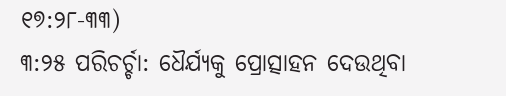୧୭:୨୮-୩୩)
୩:୨୫ ପରିଚର୍ଚ୍ଚା: ଧୈର୍ଯ୍ୟକୁ ପ୍ରୋତ୍ସାହନ ଦେଉଥିବା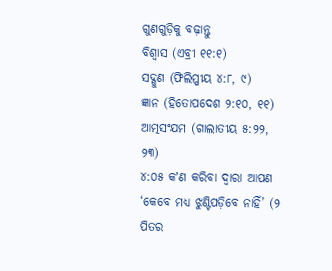ଗୁଣଗୁଡ଼ିକୁ ବଢ଼ାନ୍ତୁ
ବିଶ୍ୱାସ (ଏବ୍ରୀ ୧୧:୧)
ସଦ୍ଗୁଣ (ଫିଲିପ୍ପୀୟ ୪:୮, ୯)
ଜ୍ଞାନ (ହିତୋପଦେଶ ୨:୧୦, ୧୧)
ଆତ୍ମସଂଯମ (ଗାଲାତୀୟ ୫:୨୨, ୨୩)
୪:୦୫ କʼଣ କରିବା ଦ୍ୱାରା ଆପଣ ‘କେବେ ମଧ୍ୟ ଝୁଣ୍ଟିପଡ଼ିବେ ନାହିଁ’ (୨ ପିତର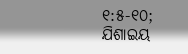୧:୫-୧୦; ଯିଶାଇୟ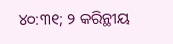୪୦:୩୧; ୨ କରିନ୍ଥୀୟ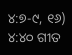୪:୭-୯, ୧୬)
୪:୪୦ ଗୀତ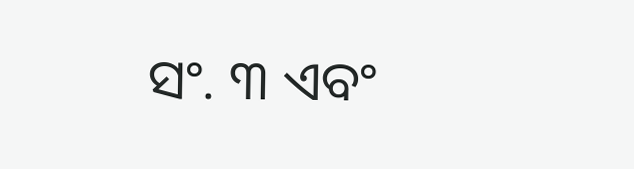ସଂ. ୩ ଏବଂ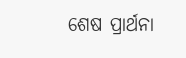ଶେଷ ପ୍ରାର୍ଥନା